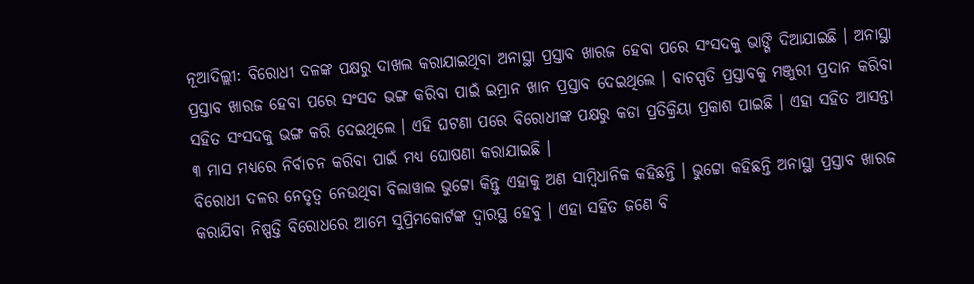ନୂଆଦିଲ୍ଲୀ: ବିରୋଧୀ ଦଳଙ୍କ ପକ୍ଷରୁ ଦାଖଲ କରାଯାଇଥିବା ଅନାସ୍ଥା ପ୍ରସ୍ତାବ ଖାରଜ ହେବା ପରେ ସଂସଦକୁ ଭାଙ୍ଗି ଦିଆଯାଇଛି । ଅନାସ୍ଥା ପ୍ରସ୍ତାବ ଖାରଜ ହେବା ପରେ ସଂସଦ ଭଙ୍ଗ କରିବା ପାଇଁ ଇମ୍ରାନ ଖାନ ପ୍ରସ୍ତାବ ଦେଇଥିଲେ । ବାଚସ୍ପତି ପ୍ରସ୍ତାବକୁ ମଞ୍ଜୁରୀ ପ୍ରଦାନ କରିବା ସହିତ ସଂସଦକୁ ଭଙ୍ଗ କରି ଦେଇଥିଲେ । ଏହି ଘଟଣା ପରେ ବିରୋଧୀଙ୍କ ପକ୍ଷରୁ କଡା ପ୍ରତିକ୍ରିୟା ପ୍ରକାଶ ପାଇଛି । ଏହା ସହିତ ଆସନ୍ତା ୩ ମାସ ମଧ୍ୟରେ ନିର୍ବାଚନ କରିବା ପାଇଁ ମଧ୍ୟ ଘୋଷଣା କରାଯାଇଛି ।
ବିରୋଧୀ ଦଳର ନେତୃତ୍ୱ ନେଉଥିବା ବିଲାୱାଲ ଭୁଟ୍ଟୋ କିନ୍ତୁ ଏହାକୁ ଅଣ ସାମ୍ବିଧାନିକ କହିଛନ୍ତି । ଭୁଟ୍ଟୋ କହିଛନ୍ତି ଅନାସ୍ଥା ପ୍ରସ୍ତାବ ଖାରଜ କରାଯିବା ନିଷ୍ପତ୍ତି ବିରୋଧରେ ଆମେ ସୁପ୍ରିମକୋର୍ଟଙ୍କ ଦ୍ୱାରସ୍ଥ ହେବୁ । ଏହା ସହିତ ଜଣେ ବି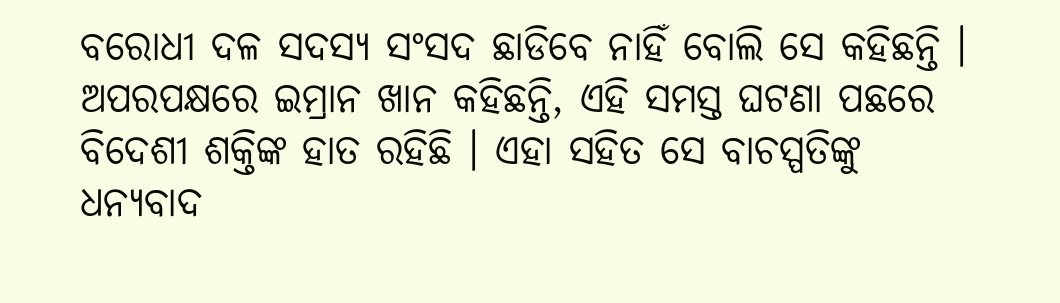ବରୋଧୀ ଦଳ ସଦସ୍ୟ ସଂସଦ ଛାଡିବେ ନାହିଁ ବୋଲି ସେ କହିଛନ୍ତି । ଅପରପକ୍ଷରେ ଇମ୍ରାନ ଖାନ କହିଛନ୍ତି, ଏହି ସମସ୍ତ ଘଟଣା ପଛରେ ବିଦେଶୀ ଶକ୍ତିଙ୍କ ହାତ ରହିଛି । ଏହା ସହିତ ସେ ବାଚସ୍ପତିଙ୍କୁ ଧନ୍ୟବାଦ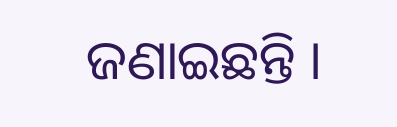ଜଣାଇଛନ୍ତି ।